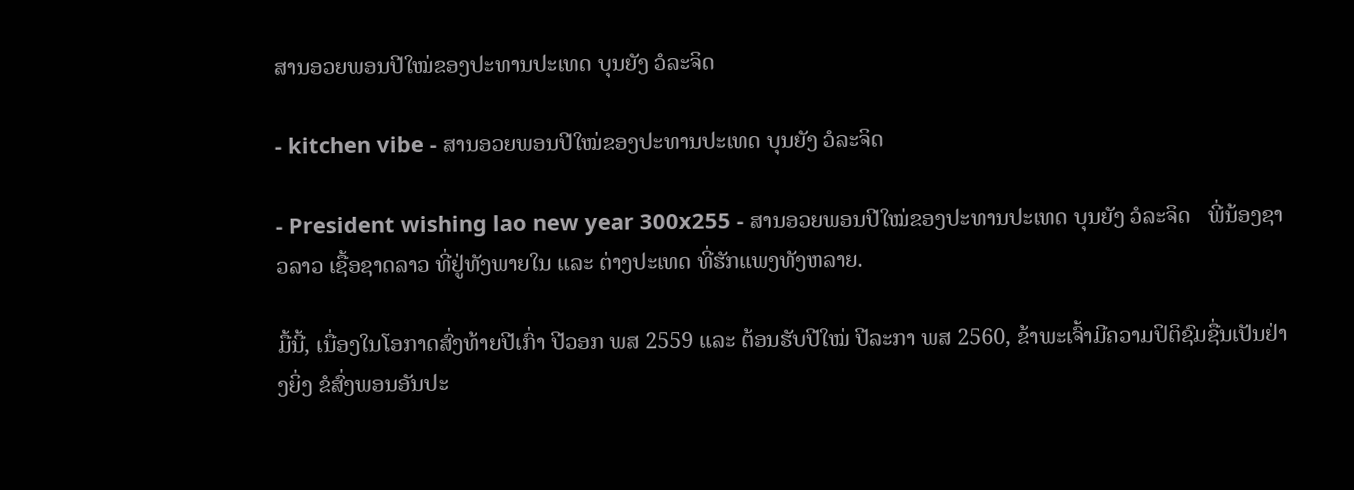ສານອວຍພອນປີໃໝ່ຂອງປະທານປະເທດ ບຸນຍັງ ວໍລະຈິດ

- kitchen vibe - ສານອວຍພອນປີໃໝ່ຂອງປະທານປະເທດ ບຸນຍັງ ວໍລະຈິດ

- President wishing lao new year 300x255 - ສານອວຍພອນປີໃໝ່ຂອງປະທານປະເທດ ບຸນຍັງ ວໍລະຈິດ   ພີ່ນ້ອງຊາວລາວ ເຊື້ອຊາດລາວ ທີ່ຢູ່ທັງພາຍໃນ ແລະ ຕ່າງປະເທດ ທີ່ຮັກແພງທັງຫລາຍ.

ມື້ນີ້, ເນື່ອງໃນໂອກາດສົ່ງທ້າຍປີເກົ່າ ປີວອກ ພສ 2559 ແລະ ຕ້ອນຮັບປີໃໝ່ ປີລະກາ ພສ 2560, ຂ້າພະເຈົ້າມີຄວາມປິຕິຊົມຊື່ນເປັນຢ່າງຍິ່ງ ຂໍສົ່ງພອນອັນປະ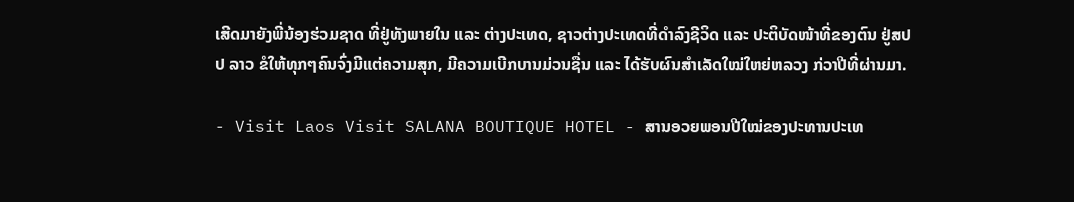ເສີດມາຍັງພີ່ນ້ອງຮ່ວມຊາດ ທີ່ຢູ່ທັງພາຍໃນ ແລະ ຕ່າງປະເທດ, ຊາວຕ່າງປະເທດທີ່ດໍາລົງຊີວິດ ແລະ ປະຕິບັດໜ້າທີ່ຂອງຕົນ ຢູ່ສປປ ລາວ ຂໍໃຫ້ທຸກໆຄົນຈົ່ງມີແຕ່ຄວາມສຸກ, ມີຄວາມເບີກບານມ່ວນຊື່ນ ແລະ ໄດ້ຮັບຜົນສໍາເລັດໃໝ່ໃຫຍ່ຫລວງ ກ່ວາປີທີ່ຜ່ານມາ.

- Visit Laos Visit SALANA BOUTIQUE HOTEL - ສານອວຍພອນປີໃໝ່ຂອງປະທານປະເທ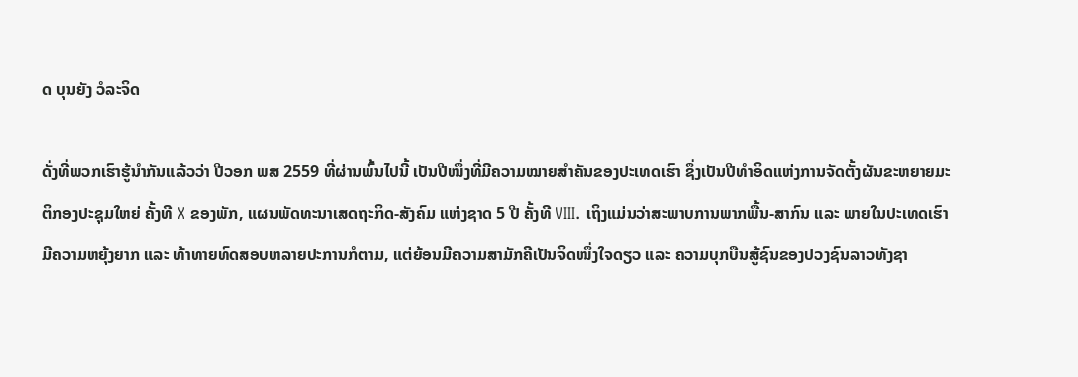ດ ບຸນຍັງ ວໍລະຈິດ

ດັ່ງທີ່ພວກເຮົາຮູ້ນໍາກັນແລ້ວວ່າ ປີວອກ ພສ 2559 ທີ່ຜ່ານພົ້ນໄປນີ້ ເປັນປີໜຶ່ງທີ່ມີຄວາມໝາຍສໍາຄັນຂອງປະເທດເຮົາ ຊຶ່ງເປັນປີທໍາອິດແຫ່ງການຈັດຕັ້ງຜັນຂະຫຍາຍມະຕິກອງປະຊຸມໃຫຍ່ ຄັ້ງທີ X ຂອງພັກ, ແຜນພັດທະນາເສດຖະກິດ-ສັງຄົມ ແຫ່ງຊາດ 5 ປີ ຄັ້ງທີ VIII. ເຖິງແມ່ນວ່າສະພາບການພາກພື້ນ-ສາກົນ ແລະ ພາຍໃນປະເທດເຮົາ ມີຄວາມຫຍຸ້ງຍາກ ແລະ ທ້າທາຍທົດສອບຫລາຍປະການກໍຕາມ, ແຕ່ຍ້ອນມີຄວາມສາມັກຄີເປັນຈິດໜຶ່ງໃຈດຽວ ແລະ ຄວາມບຸກບືນສູ້ຊົນຂອງປວງຊົນລາວທັງຊາ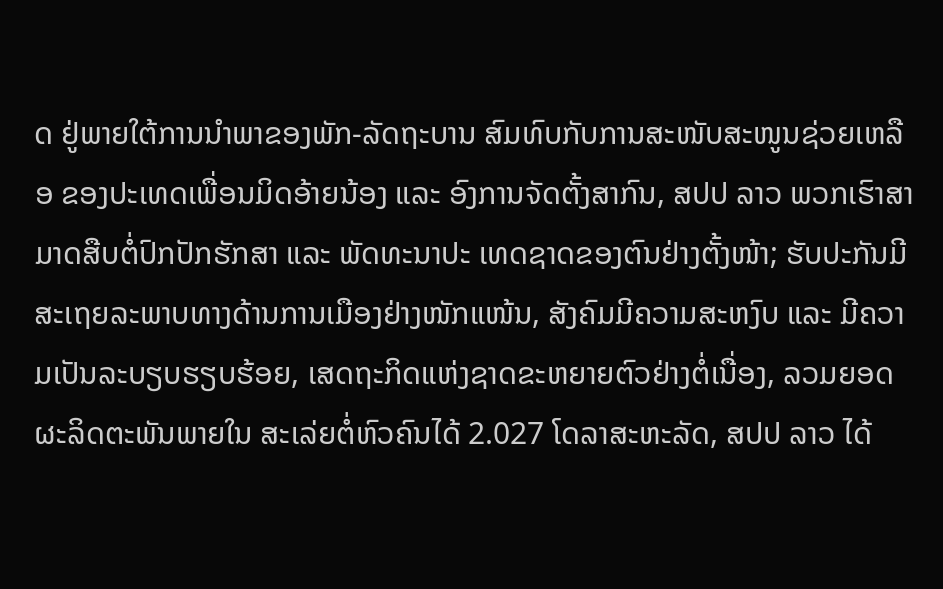ດ ຢູ່ພາຍໃຕ້ການນໍາພາຂອງພັກ-ລັດຖະບານ ສົມທົບກັບການສະໜັບສະໜູນຊ່ວຍເຫລືອ ຂອງປະເທດເພື່ອນມິດອ້າຍນ້ອງ ແລະ ອົງການຈັດຕັ້ງສາກົນ, ສປປ ລາວ ພວກເຮົາສາມາດສືບຕໍ່ປົກປັກຮັກສາ ແລະ ພັດທະນາປະ ເທດຊາດຂອງຕົນຢ່າງຕັ້ງໜ້າ; ຮັບປະກັນມີສະເຖຍລະພາບທາງດ້ານການເມືອງຢ່າງໜັກແໜ້ນ, ສັງຄົມມີຄວາມສະຫງົບ ແລະ ມີຄວາມເປັນລະບຽບຮຽບຮ້ອຍ, ເສດຖະກິດແຫ່ງຊາດຂະຫຍາຍຕົວຢ່າງຕໍ່ເນື່ອງ, ລວມຍອດຜະລິດຕະພັນພາຍໃນ ສະເລ່ຍຕໍ່ຫົວຄົນໄດ້ 2.027 ໂດລາສະຫະລັດ, ສປປ ລາວ ໄດ້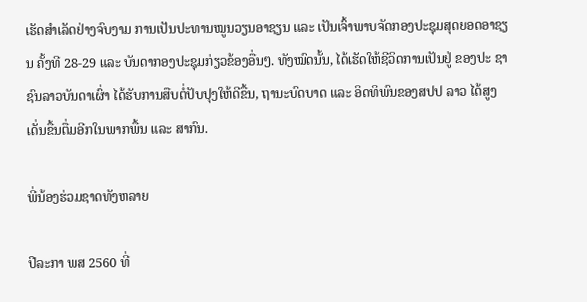ເຮັດສໍາເລັດຢ່າງຈົບງາມ ການເປັນປະທານໝູນວຽນອາຊຽນ ແລະ ເປັນເຈົ້າພາບຈັດກອງປະຊຸມສຸດຍອດອາຊຽນ ຄັ້ງທີ 28-29 ແລະ ບັນດາກອງປະຊຸມກ່ຽວຂ້ອງອື່ນໆ. ທັງໝົດນັ້ນ, ໄດ້ເຮັດໃຫ້ຊີວິດການເປັນຢູ່ ຂອງປະ ຊາຊົນລາວບັນດາເຜົ່າ ໄດ້ຮັບການສືບຕໍ່ປັບປຸງໃຫ້ດີຂື້ນ, ຖານະບົດບາດ ແລະ ອິດທິພົນຂອງສປປ ລາວ ໄດ້ສູງເດັ່ນຂື້ນຕື່ມອີກໃນພາກພື້ນ ແລະ ສາກົນ.

ພີ່ນ້ອງຮ່ວມຊາດທັງຫລາຍ

ປີລະກາ ພສ 2560 ທີ່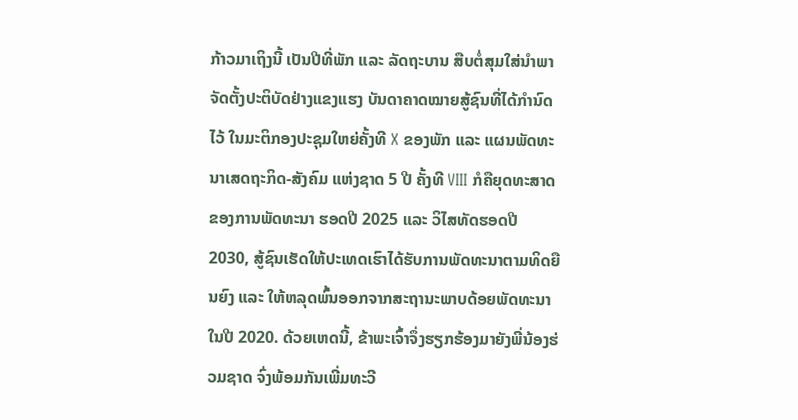ກ້າວມາເຖິງນີ້ ເປັນປີທີ່ພັກ ແລະ ລັດຖະບານ ສືບຕໍ່ສຸມໃສ່ນໍາພາຈັດຕັ້ງປະຕິບັດຢ່າງແຂງແຮງ ບັນດາຄາດໝາຍສູ້ຊົນທີ່ໄດ້ກໍານົດໄວ້ ໃນມະຕິກອງປະຊຸມໃຫຍ່ຄັ້ງທີ X ຂອງພັກ ແລະ ແຜນພັດທະນາເສດຖະກິດ-ສັງຄົມ ແຫ່ງຊາດ 5 ປີ ຄັ້ງທີ VIII ກໍຄືຍຸດທະສາດຂອງການພັດທະນາ ຮອດປີ 2025 ແລະ ວິໄສທັດຮອດປີ 2030, ສູ້ຊົນເຮັດໃຫ້ປະເທດເຮົາໄດ້ຮັບການພັດທະນາຕາມທິດຍືນຍົງ ແລະ ໃຫ້ຫລຸດພົ້ນອອກຈາກສະຖານະພາບດ້ອຍພັດທະນາໃນປີ 2020. ດ້ວຍເຫດນີ້, ຂ້າພະເຈົ້າຈຶ່ງຮຽກຮ້ອງມາຍັງພີ່ນ້ອງຮ່ວມຊາດ ຈົ່ງພ້ອມກັນເພີ່ມທະວີ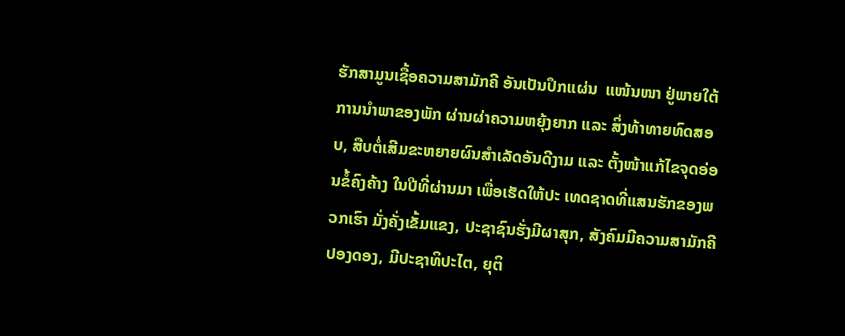ຮັກສາມູນເຊື້ອຄວາມສາມັກຄີ ອັນເປັນປຶກແຜ່ນ  ແໜ້ນໜາ ຢູ່ພາຍໃຕ້ການນໍາພາຂອງພັກ ຜ່ານຜ່າຄວາມຫຍຸ້ງຍາກ ແລະ ສິ່ງທ້າທາຍທົດສອບ, ສືບຕໍ່ເສີມຂະຫຍາຍຜົນສໍາເລັດອັນດີງາມ ແລະ ຕັ້ງໜ້າແກ້ໄຂຈຸດອ່ອນຂໍ້ຄົງຄ້າງ ໃນປີທີ່ຜ່ານມາ ເພື່ອເຮັດໃຫ້ປະ ເທດຊາດທີ່ແສນຮັກຂອງພວກເຮົາ ມັ່ງຄັ່ງເຂັ້ມແຂງ, ປະຊາຊົນຮັ່ງມີຜາສຸກ, ສັງຄົມມີຄວາມສາມັກຄີປອງດອງ, ມີປະຊາທິປະໄຕ, ຍຸຕິ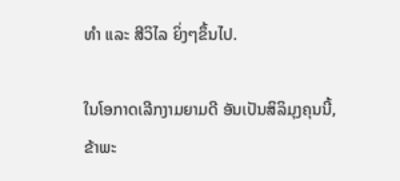ທໍາ ແລະ ສີວິໄລ ຍິ່ງໆຂຶ້ນໄປ.

ໃນໂອກາດເລີກງາມຍາມດີ ອັນເປັນສິລິມຸງຄຸນນີ້, ຂ້າພະ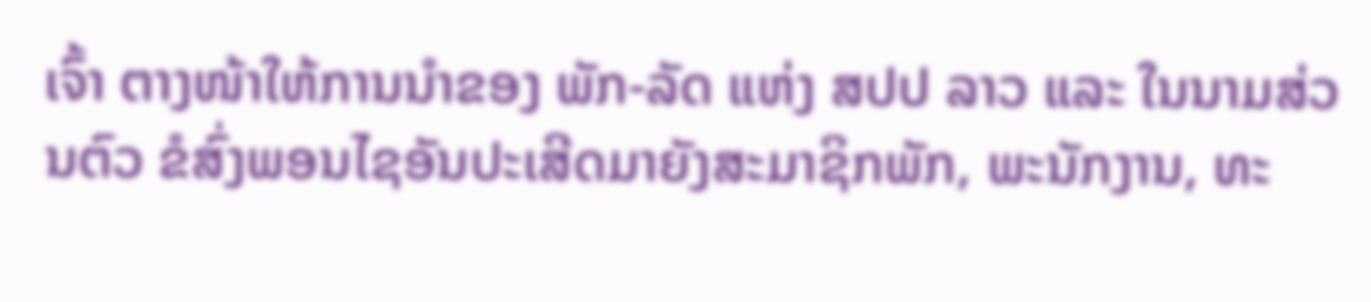ເຈົ້າ ຕາງໜ້າໃຫ້ການນໍາຂອງ ພັກ-ລັດ ແຫ່ງ ສປປ ລາວ ແລະ ໃນນາມສ່ວນຕົວ ຂໍສົ່ງພອນໄຊອັນປະເສີດມາຍັງສະມາຊິກພັກ, ພະນັກງານ, ທະ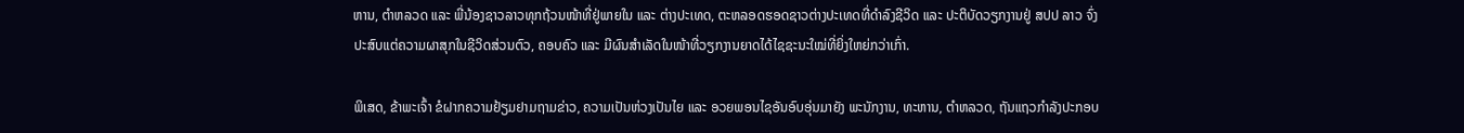ຫານ, ຕໍາຫລວດ ແລະ ພີ່ນ້ອງຊາວລາວທຸກຖ້ວນໜ້າທີ່ຢູ່ພາຍໃນ ແລະ ຕ່າງປະເທດ, ຕະຫລອດຮອດຊາວຕ່າງປະເທດທີ່ດໍາລົງຊີວິດ ແລະ ປະຕິບັດວຽກງານຢູ່ ສປປ ລາວ ຈົ່ງປະສົບແຕ່ຄວາມຜາສຸກໃນຊີວິດສ່ວນຕົວ, ຄອບຄົວ ແລະ ມີຜົນສໍາເລັດໃນໜ້າທີ່ວຽກງານຍາດໄດ້ໄຊຊະນະໃໝ່ທີ່ຍິ່ງໃຫຍ່ກວ່າເກົ່າ.

ພິເສດ, ຂ້າພະເຈົ້າ ຂໍຝາກຄວາມຢ້ຽມຢາມຖາມຂ່າວ, ຄວາມເປັນຫ່ວງເປັນໄຍ ແລະ ອວຍພອນໄຊອັນອົບອຸ່ນມາຍັງ ພະນັກງານ, ທະຫານ, ຕໍາຫລວດ, ຖັນແຖວກໍາລັງປະກອບ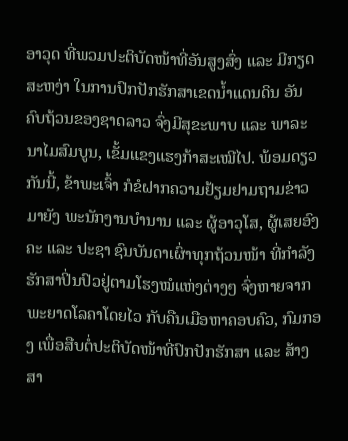ອາວຸດ ທີ່ພວມປະຕິບັດໜ້າທີ່ອັນສູງສົ່ງ ແລະ ມີກຽດສະຫງ່າ ໃນການປົກປັກຮັກສາເຂດນໍ້າແດນດິນ ອັນຄົບຖ້ວນຂອງຊາດລາວ ຈົ່ງມີສຸຂະພາບ ແລະ ພາລະນາໄມສົມບູນ, ເຂັ້ມແຂງແຮງກ້າສະເໝີໄປ. ພ້ອມດຽວກັນນີ້, ຂ້າພະເຈົ້າ ກໍຂໍຝາກຄວາມຢ້ຽມຢາມຖາມຂ່າວມາຍັງ ພະນັກງານບໍານານ ແລະ ຜູ້ອາວຸໂສ, ຜູ້ເສຍອົງຄະ ແລະ ປະຊາ ຊົນບັນດາເຜົ່າທຸກຖ້ວນໜ້າ ທີ່ກໍາລັງຮັກສາປິ່ນປົວຢູ່ຕາມໂຮງໝໍແຫ່ງຕ່າງໆ ຈົ່ງຫາຍຈາກພະຍາດໂລຄາໂດຍໄວ ກັບຄືນເມືອຫາຄອບຄົວ, ກົມກອງ ເພື່ອສືບຕໍ່ປະຕິບັດໜ້າທີ່ປົກປັກຮັກສາ ແລະ ສ້າງສາ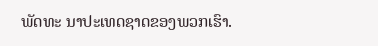ພັດທະ ນາປະເທດຊາດຂອງພວກເຮົາ.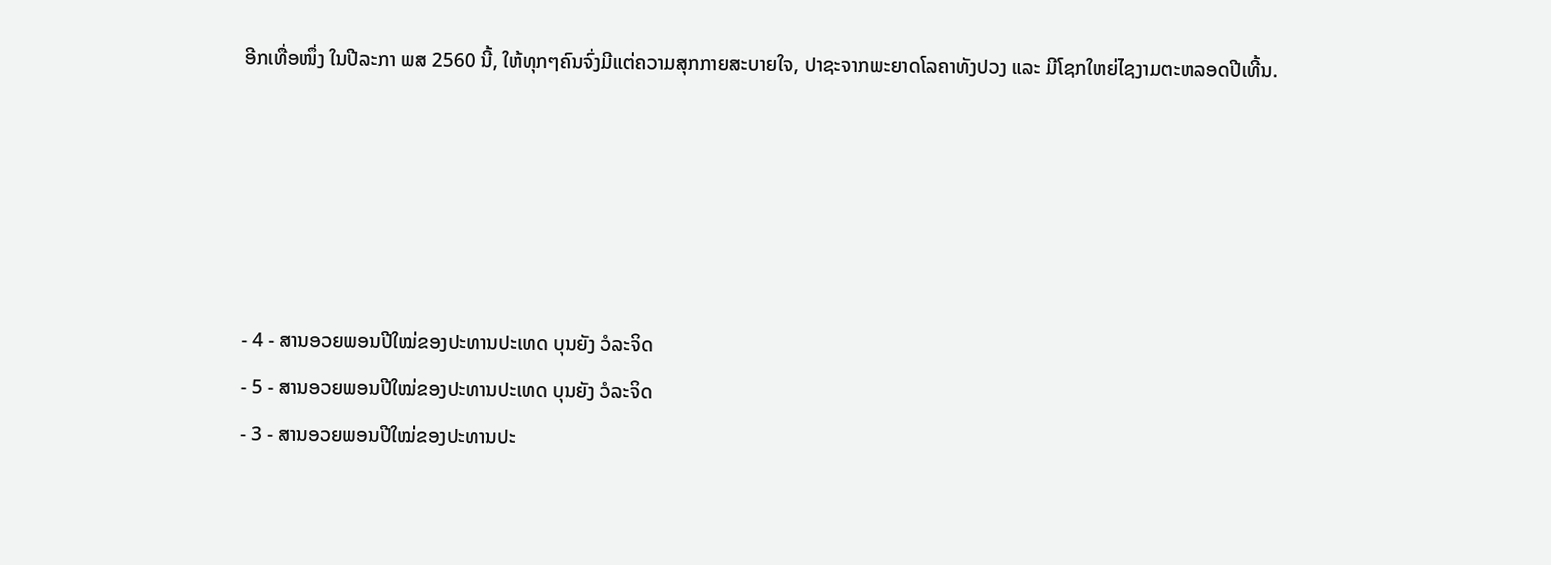ອີກເທື່ອໜຶ່ງ ໃນປີລະກາ ພສ 2560 ນີ້, ໃຫ້ທຸກໆຄົນຈົ່ງມີແຕ່ຄວາມສຸກກາຍສະບາຍໃຈ, ປາຊະຈາກພະຍາດໂລຄາທັງປວງ ແລະ ມີໂຊກໃຫຍ່ໄຊງາມຕະຫລອດປີເທີ້ນ.





- 4 - ສານອວຍພອນປີໃໝ່ຂອງປະທານປະເທດ ບຸນຍັງ ວໍລະຈິດ
- 5 - ສານອວຍພອນປີໃໝ່ຂອງປະທານປະເທດ ບຸນຍັງ ວໍລະຈິດ
- 3 - ສານອວຍພອນປີໃໝ່ຂອງປະທານປະ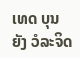ເທດ ບຸນຍັງ ວໍລະຈິດ